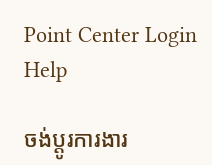Point Center Login Help

ចង់ប្តូរការងារ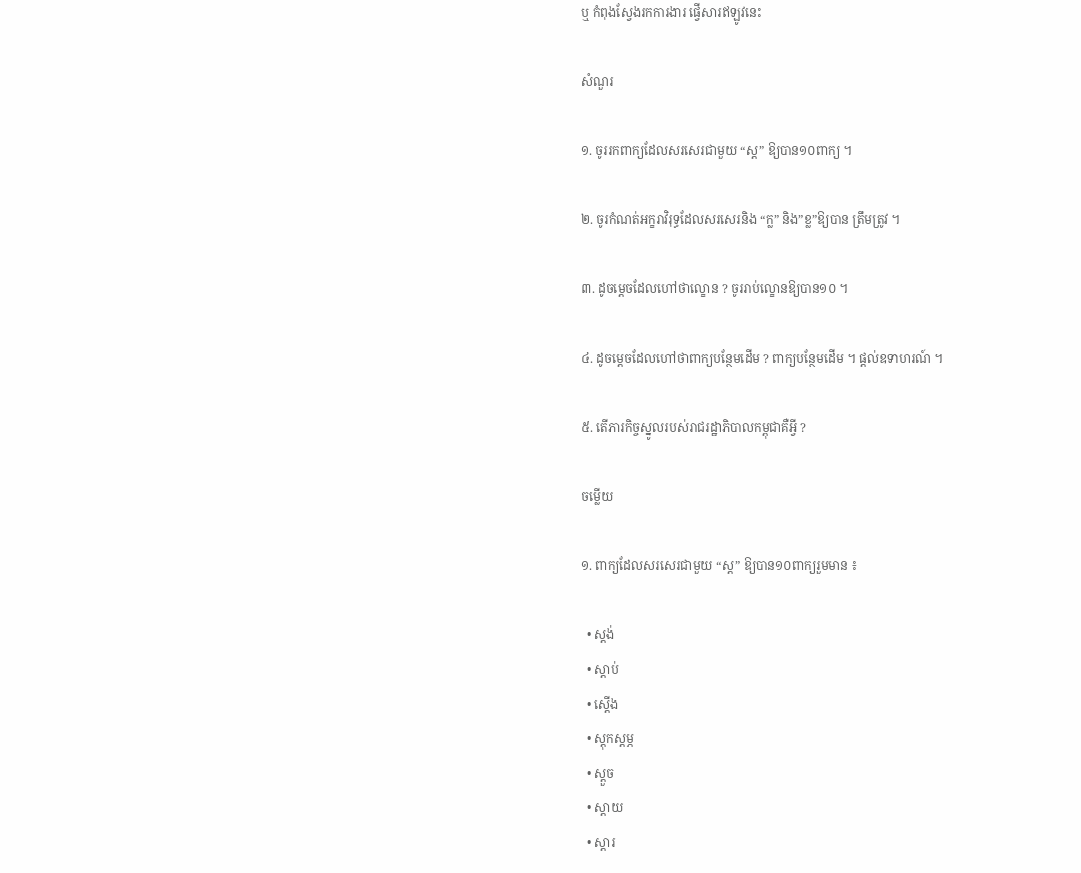ឬ កំពុងស្វែងរកការងារ ផ្វើសារឥឡូវនេះ

សំណួរ

១. ចូររកពាក្យដែលសរសេរជាមួយ “ស្ត” ឱ្យបាន១០ពាក្យ ។

២. ចូរកំណត់អក្ខរាវិរុទ្ធដែលសរសេរនិង “ក្ល” និង”ខ្ល”ឱ្យបាន ត្រឹមត្រូវ ។

៣. ដូចម្តេចដែលហៅថាល្ខោន ? ចូររាប់ល្ខោនឱ្យបាន១០ ។

៤. ដូចម្តេចដែលហៅថាពាក្យបន្ថែមដើម ? ពាក្យបន្ថែមដើម ។ ផ្តល់ឧទាហរណ៍ ។

៥. តើភារកិច្ចស្នូលរបស់រាជរដ្ឋាភិបាលកម្ពុជាគឺអ្វី ?

ចម្លើយ

១. ពាក្យដែលសរសេរជាមួយ “ស្ត” ឱ្យបាន១០ពាក្យរួមមាន ៖

  • ស្តង់
  • ស្តាប់
  • ស្តើង
  • ស្តុកស្តម្ភ
  • ស្តួច
  • ស្តាយ
  • ស្តារ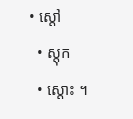• ស្តៅ
  • ស្តុក
  • ស្តោះ ។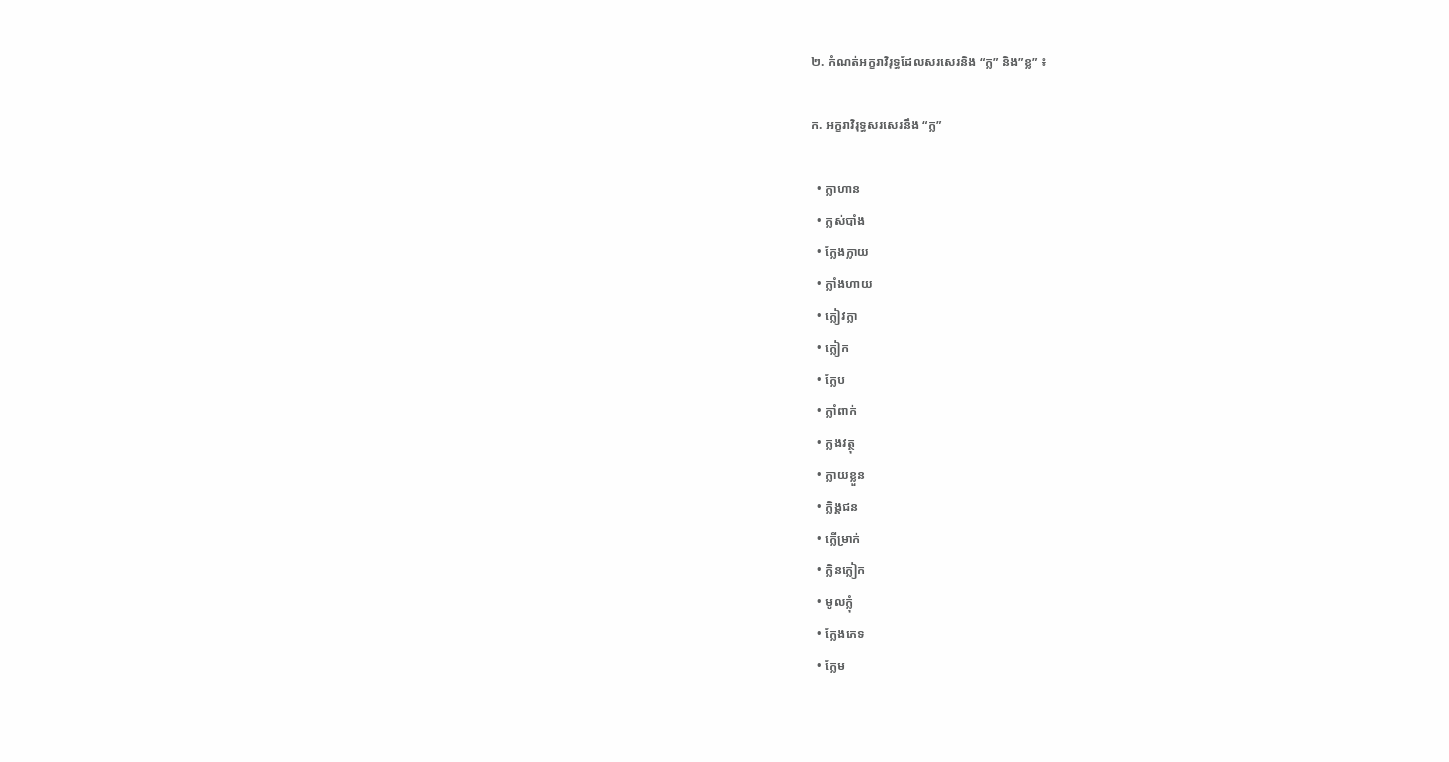២. កំណត់អក្ខរាវិរុទ្ធដែលសរសេរនិង “ក្ល” និង”ខ្ល” ៖

ក. អក្ខរាវិរុទ្ធសរសេរនឹង “ក្ល”

  • ក្លាហាន
  • ក្លស់បាំង
  • ក្លែងក្លាយ
  • ក្លាំងហាយ
  • ក្លៀវក្លា
  • ក្លៀក
  • ក្លែប
  • ក្លាំពាក់
  • ក្លងវត្ថុ
  • ក្លាយខ្លួន
  • ក្លិង្គជន
  • ក្លើម្រាក់
  • ក្លិនក្លៀក
  • មូលក្លុំ
  • ក្លែងភេទ
  • ក្លែម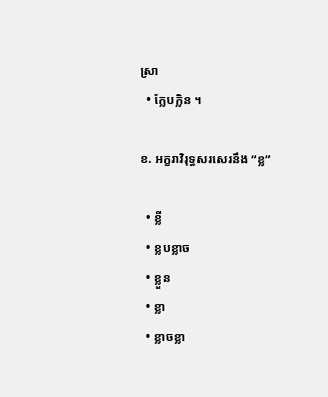ស្រា
  • ក្លែបក្លិន ។

ខ. អក្ខរាវិរុទ្ធសរសេរនឹង “ខ្ល”

  • ខ្លី
  • ខ្លបខ្លាច
  • ខ្លួន
  • ខ្លា
  • ខ្លាចខ្លា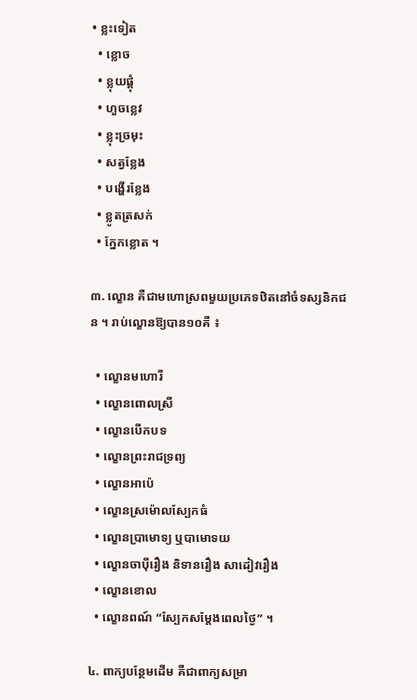• ខ្លះទៀត
  • ខ្លោច
  • ខ្លុយផ្តុំ
  • ហួចខ្លេវ
  • ខ្លុះច្រមុះ
  • សត្វខ្លែង
  • បង្ហើរខ្លែង
  • ខ្លូតត្រសក់
  • ក្នែកខ្លោត ។

៣. ល្ខោន គឺជាមហោស្រពមួយប្រភេទឋិតនៅចំទស្សនិកជន ។ រាប់ល្ខោនឱ្យបាន១០គឺ ៖

  • ល្ខោនមហោរី
  • ល្ខោនពោលស្រី
  • ល្ខោនបើកបទ
  • ល្ខោនព្រះរាជទ្រព្យ
  • ល្ខោនអាប៉េ
  • ល្ខោនស្រម៉ោលស្បែកធំ
  • ល្ខោនប្រាមោទ្យ ឬបាមោទយ
  • ល្ខោនចាប៉ីរឿង និទានរឿង សាដៀវរឿង
  • ល្ខោនខោល
  • ល្ខោនពណ៍ “ស្បែកសម្តែងពេលថ្ងៃ” ។

៤. ពាក្យបន្ថែមដើម គឺជាពាក្យសម្រា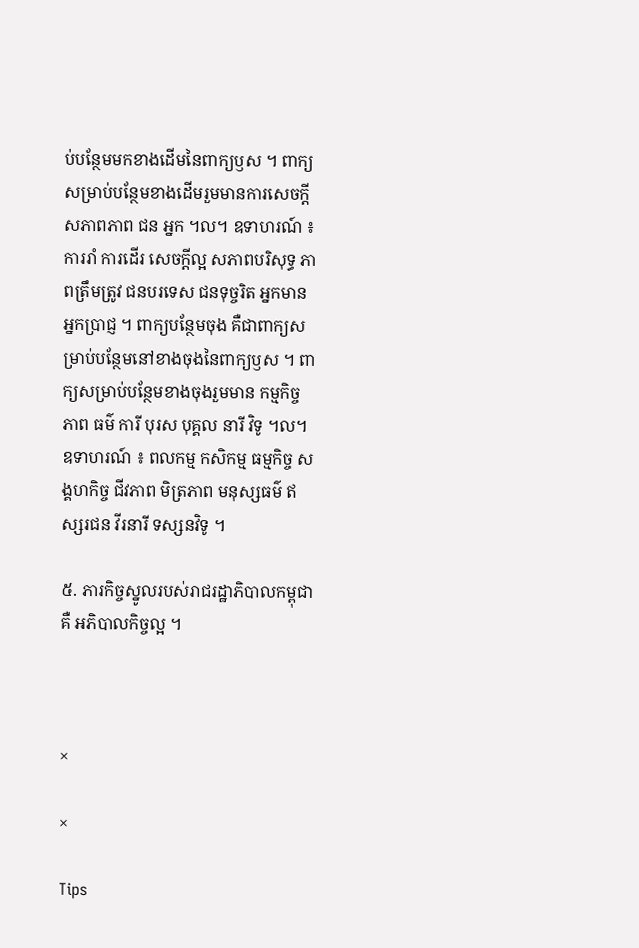ប់បន្ថែមមកខាងដើមនៃពាក្យឫស ។ ពាក្យសម្រាប់បន្ថែមខាងដើមរួមមានការសេចក្តី សភាពភាព ជន អ្នក ។ល។ ឧទាហរណ៍ ៖ ការរាំ ការដើរ សេចក្តីល្អ សភាពបរិសុទ្ធ ភាពត្រឹមត្រូវ ជនបរទេស ជនទុច្ចរិត អ្នកមាន អ្នកប្រាជ្ញ ។ ពាក្យបន្ថែមចុង គឺជាពាក្យសម្រាប់បន្ថែមនៅខាងចុងនៃពាក្យឫស ។ ពាក្យសម្រាប់បន្ថែមខាងចុងរួមមាន កម្មកិច្ច ភាព ធម៌ ការី បុរស បុគ្គល នារី វិទូ ។ល។ ឧទាហរណ៍ ៖ ពលកម្ម កសិកម្ម ធម្មកិច្ច សង្គហកិច្ច ជីវភាព មិត្រភាព មនុស្សធម៌ ឥស្សរជន វីរនារី ទស្សនវិទូ ។

៥. ភារកិច្ចស្នូលរបស់រាជរដ្ឋាភិបាលកម្ពុជាគឺ អភិបាលកិច្ចល្អ ។



×

×

Tips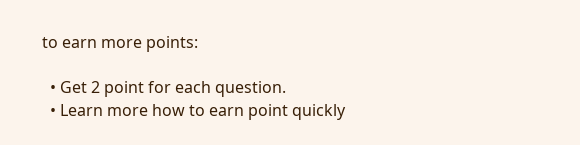to earn more points:

  • Get 2 point for each question.
  • Learn more how to earn point quickly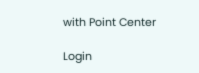with Point Center

Login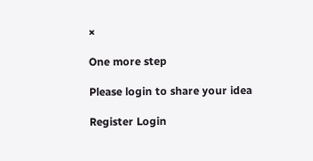×

One more step

Please login to share your idea

Register Login